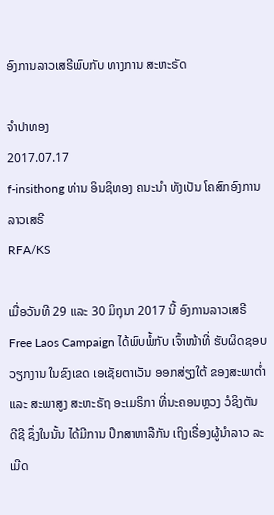ອົງການລາວເສຣີພົບກັບ ທາງການ ສະຫະຣັດ

ຈໍາປາທອງ
2017.07.17
f-insithong ທ່ານ ອິນຊິທອງ ຄນະນໍາ ທັງເປັນ ໂຄສົກອົງການ ລາວເສຣີ
RFA/KS

ເມື່ອວັນທີ 29 ແລະ 30 ມິຖຸນາ 2017 ນີ້ ອົງການລາວເສຣີ Free Laos Campaign ໄດ້ພົບພໍ້ກັບ ເຈົ້າໜ້າທີ່ ຮັບຜິດຊອບວຽກງານ ໃນຂົງເຂດ ເອເຊັຍຕາເວັນ ອອກສ່ຽງໃຕ້ ຂອງສະພາຕໍ່າ ແລະ ສະພາສູງ ສະຫະຣັຖ ອະເມຣິກາ ທີ່ນະຄອນຫຼວງ ວໍຊິງຕັນ ດີຊີ ຊຶ່ງໃນນັ້ນ ໄດ້ມີການ ປຶກສາຫາລືກັນ ເຖິງເຣື່ອງຜູ້ນໍາລາວ ລະເມີດ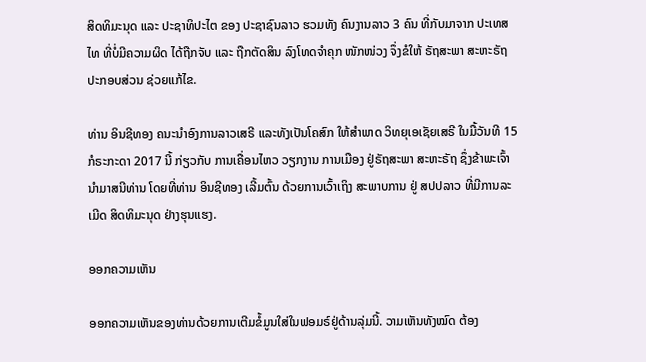ສິດທິມະນຸດ ແລະ ປະຊາທິປະໄຕ ຂອງ ປະຊາຊົນລາວ ຮວມທັງ ຄົນງານລາວ 3 ຄົນ ທີ່ກັບມາຈາກ ປະເທສໄທ ທີ່ບໍ່ມີຄວາມຜິດ ໄດ້ຖືກຈັບ ແລະ ຖືກຕັດສິນ ລົງໂທດຈໍາຄຸກ ໜັກໜ່ວງ ຈຶ່ງຂໍໃຫ້ ຣັຖສະພາ ສະຫະຣັຖ ປະກອບສ່ວນ ຊ່ວຍແກ້ໄຂ.

ທ່ານ ອິນຊີທອງ ຄນະນໍາອົງການລາວເສຣີ ແລະທັງເປັນໂຄສົກ ໃຫ້ສໍາພາດ ວິທຍຸເອເຊັຍເສຣີ ໃນມື້ວັນທີ 15 ກໍຣະກະດາ 2017 ນີ້ ກ່ຽວກັບ ການເຄື່ອນໄຫວ ວຽກງານ ການເມືອງ ຢູ່ຣັຖສະພາ ສະຫະຣັຖ ຊຶ່ງຂ້າພະເຈົ້າ ນໍາມາສນີທ່ານ ໂດຍທີ່ທ່ານ ອິນຊີທອງ ເລີ້ມຕົ້ນ ດ້ວຍການເວົ້າເຖິງ ສະພາບການ ຢູ່ ສປປລາວ ທີ່ມີການລະເມີດ ສິດທິມະນຸດ ຢ່າງຮຸນແຮງ.

ອອກຄວາມເຫັນ

ອອກຄວາມເຫັນຂອງທ່ານດ້ວຍການເຕີມຂໍ້ມູນໃສ່ໃນຟອມຣ໌ຢູ່ດ້ານລຸ່ມນີ້. ວາມເຫັນທັງໝົດ ຕ້ອງ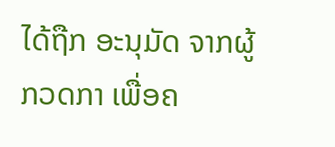ໄດ້ຖືກ ອະນຸມັດ ຈາກຜູ້ ກວດກາ ເພື່ອຄ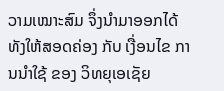ວາມເໝາະສົມ ຈຶ່ງນໍາມາອອກໄດ້ ທັງໃຫ້ສອດຄ່ອງ ກັບ ເງື່ອນໄຂ ການນຳໃຊ້ ຂອງ ວິທຍຸເອເຊັຍ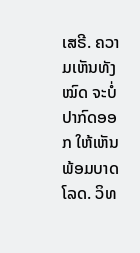ເສຣີ. ຄວາມເຫັນທັງໝົດ ຈະບໍ່ປາກົດອອກ ໃຫ້ເຫັນພ້ອມບາດໂລດ. ວິທ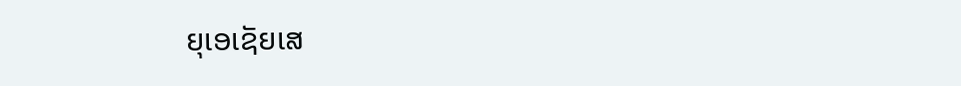ຍຸເອເຊັຍເສ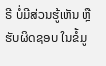ຣີ ບໍ່ມີສ່ວນຮູ້ເຫັນ ຫຼືຮັບຜິດຊອບ ໃນຂໍ້ມູ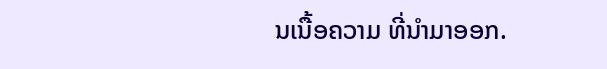ນເນື້ອຄວາມ ທີ່ນໍາມາອອກ.